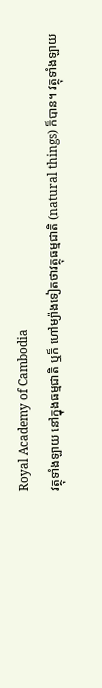Royal Academy of Cambodia
វត្ថុទាំងឡាយ នៅក្នុងធម្មជាតិ ឬក៏ ហៅម្យ៉ាងទៀតថាវត្ថុធម្មជាតិ (natural things) ក៏បាន។ វត្ថុទាំងឡាយ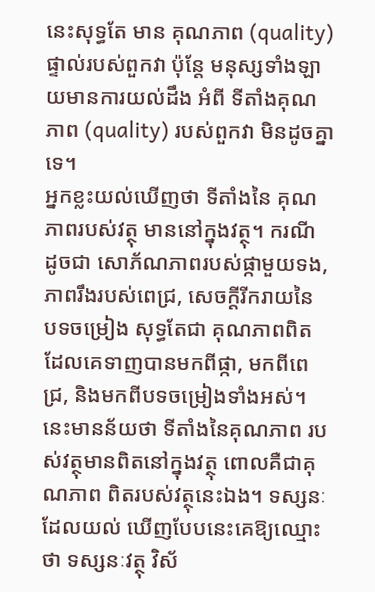នេះសុទ្ធតែ មាន គុណភាព (quality) ផ្ទាល់របស់ពួកវា ប៉ុន្តែ មនុស្សទាំងឡាយមានការយល់ដឹង អំពី ទីតាំងគុណភាព (quality) របស់ពួកវា មិនដូចគ្នាទេ។
អ្នកខ្លះយល់ឃើញថា ទីតាំងនៃ គុណភាពរបស់វត្ថុ មាននៅក្នុងវត្ថុ។ ករណី ដូចជា សោភ័ណភាពរបស់ផ្កាមួយទង, ភាពរឹងរបស់ពេជ្រ, សេចក្ដីរីករាយនៃ បទចម្រៀង សុទ្ធតែជា គុណភាពពិត ដែលគេទាញបានមកពីផ្កា, មកពីពេជ្រ, និងមកពីបទចម្រៀងទាំងអស់។ នេះមានន័យថា ទីតាំងនៃគុណភាព របស់វត្ថុមានពិតនៅក្នុងវត្ថុ ពោលគឺជាគុណភាព ពិតរបស់វត្ថុនេះឯង។ ទស្សនៈដែលយល់ ឃើញបែបនេះគេឱ្យឈ្មោះថា ទស្សនៈវត្ថុ វិស័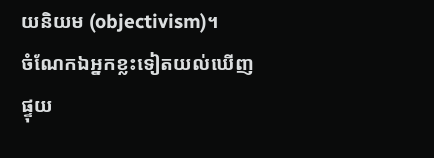យនិយម (objectivism)។
ចំណែកឯអ្នកខ្លះទៀតយល់ឃើញ ផ្ទុយ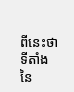ពីនេះថា ទីតាំងនៃ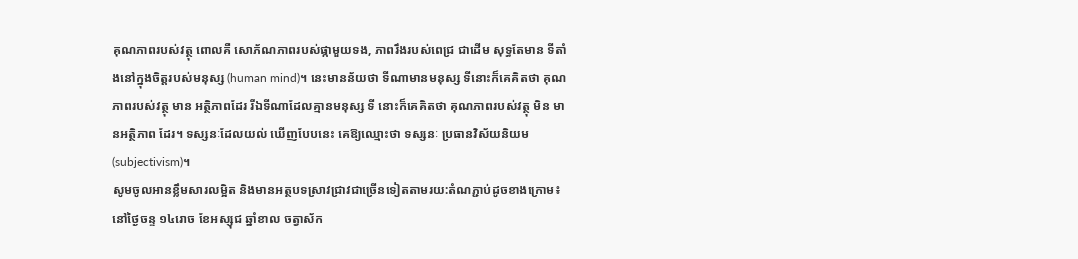គុណភាពរបស់វត្ថុ ពោលគឺ សោភ័ណភាពរបស់ផ្កាមួយទង, ភាពរឹងរបស់ពេជ្រ ជាដើម សុទ្ធតែមាន ទីតាំងនៅក្នុងចិត្តរបស់មនុស្ស (human mind)។ នេះមានន័យថា ទីណាមានមនុស្ស ទីនោះក៏គេគិតថា គុណភាពរបស់វត្ថុ មាន អត្ថិភាពដែរ រីឯទីណាដែលគ្មានមនុស្ស ទី នោះក៏គេគិតថា គុណភាពរបស់វត្ថុ មិន មានអត្ថិភាព ដែរ។ ទស្សនៈដែលយល់ ឃើញបែបនេះ គេឱ្យឈ្មោះថា ទស្សនៈ ប្រធានវិស័យនិយម (subjectivism)។
សូមចូលអានខ្លឹមសារលម្អិត និងមានអត្ថបទស្រាវជ្រាវជាច្រើនទៀតតាមរយ:តំណភ្ជាប់ដូចខាងក្រោម៖
នៅថ្ងៃចន្ទ ១៤រោច ខែអស្សុជ ឆ្នាំខាល ចត្វាស័ក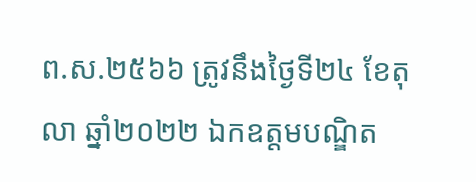ព.ស.២៥៦៦ ត្រូវនឹងថ្ងៃទី២៤ ខែតុលា ឆ្នាំ២០២២ ឯកឧត្តមបណ្ឌិត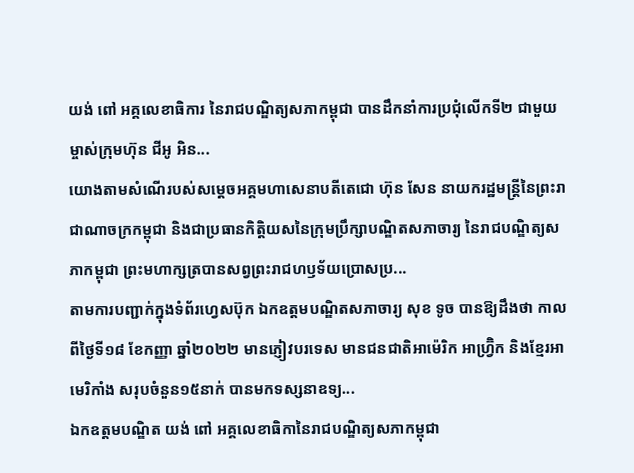យង់ ពៅ អគ្គលេខាធិការ នៃរាជបណ្ឌិត្យសភាកម្ពុជា បានដឹកនាំការប្រជុំលើកទី២ ជាមួយម្ចាស់ក្រុមហ៊ុន ជីអូ អិន...
យោងតាមសំណើរបស់សម្ដេចអគ្គមហាសេនាបតីតេជោ ហ៊ុន សែន នាយករដ្ឋមន្ត្រីនៃព្រះរាជាណាចក្រកម្ពុជា និងជាប្រធានកិត្តិយសនៃក្រុមប្រឹក្សាបណ្ឌិតសភាចារ្យ នៃរាជបណ្ឌិត្យសភាកម្ពុជា ព្រះមហាក្សត្របានសព្វព្រះរាជហឫទ័យប្រោសប្រ...
តាមការបញ្ជាក់ក្នុងទំព័រហ្វេសប៊ុក ឯកឧត្តមបណ្ឌិតសភាចារ្យ សុខ ទូច បានឱ្យដឹងថា កាលពីថ្ងៃទី១៨ ខែកញ្ញា ឆ្នាំ២០២២ មានភ្ញៀវបរទេស មានជនជាតិអាម៉េរិក អាហ្វ្រ៊ិក និងខ្មែរអាមេរិកាំង សរុបចំនួន១៥នាក់ បានមកទស្សនាឧទ្យ...
ឯកឧត្តមបណ្ឌិត យង់ ពៅ អគ្គលេខាធិកានៃរាជបណ្ឌិត្យសភាកម្ពុជា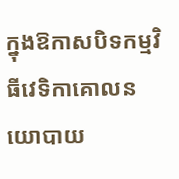ក្នុងឱកាសបិទកម្មវិធីវេទិកាគោលនយោបាយ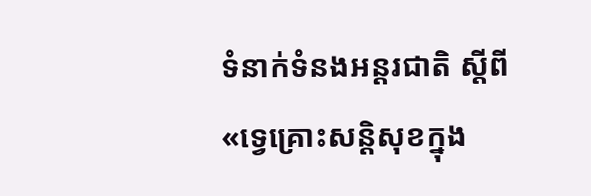ទំនាក់ទំនងអន្តរជាតិ ស្តីពី «ទ្វេគ្រោះសន្តិសុខក្នុង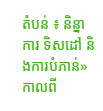តំបន់ ៖ និន្នាការ ទិសដៅ និងការបំភាន់» កាលពី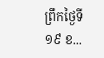ព្រឹកថ្ងៃទី១៩ ខ...